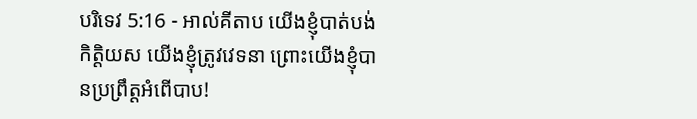បរិទេវ 5:16 - អាល់គីតាប យើងខ្ញុំបាត់បង់កិត្តិយស យើងខ្ញុំត្រូវវេទនា ព្រោះយើងខ្ញុំបានប្រព្រឹត្តអំពើបាប!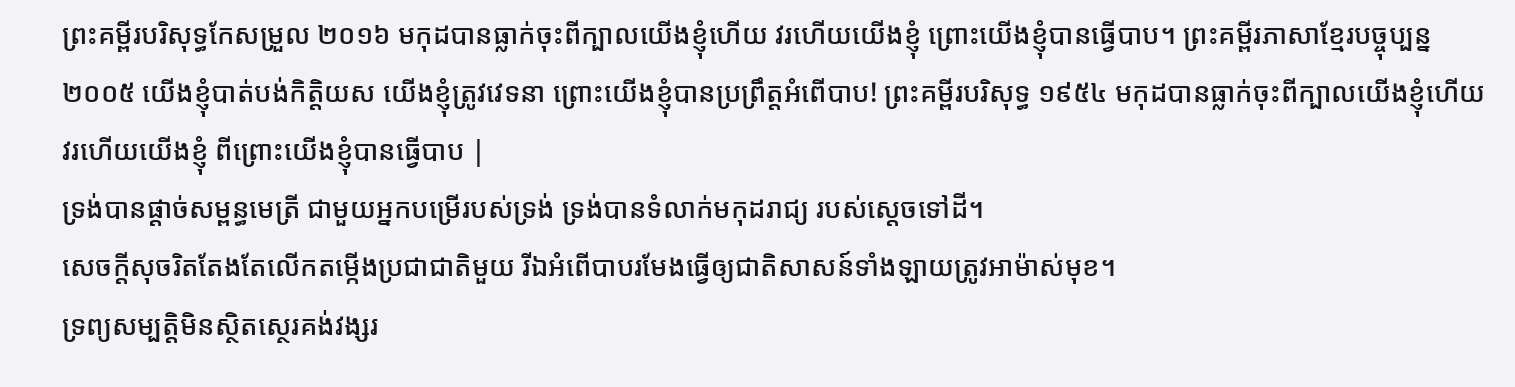ព្រះគម្ពីរបរិសុទ្ធកែសម្រួល ២០១៦ មកុដបានធ្លាក់ចុះពីក្បាលយើងខ្ញុំហើយ វរហើយយើងខ្ញុំ ព្រោះយើងខ្ញុំបានធ្វើបាប។ ព្រះគម្ពីរភាសាខ្មែរបច្ចុប្បន្ន ២០០៥ យើងខ្ញុំបាត់បង់កិត្តិយស យើងខ្ញុំត្រូវវេទនា ព្រោះយើងខ្ញុំបានប្រព្រឹត្តអំពើបាប! ព្រះគម្ពីរបរិសុទ្ធ ១៩៥៤ មកុដបានធ្លាក់ចុះពីក្បាលយើងខ្ញុំហើយ វរហើយយើងខ្ញុំ ពីព្រោះយើងខ្ញុំបានធ្វើបាប |
ទ្រង់បានផ្ដាច់សម្ពន្ធមេត្រី ជាមួយអ្នកបម្រើរបស់ទ្រង់ ទ្រង់បានទំលាក់មកុដរាជ្យ របស់ស្តេចទៅដី។
សេចក្ដីសុចរិតតែងតែលើកតម្កើងប្រជាជាតិមួយ រីឯអំពើបាបរមែងធ្វើឲ្យជាតិសាសន៍ទាំងឡាយត្រូវអាម៉ាស់មុខ។
ទ្រព្យសម្បត្តិមិនស្ថិតស្ថេរគង់វង្សរ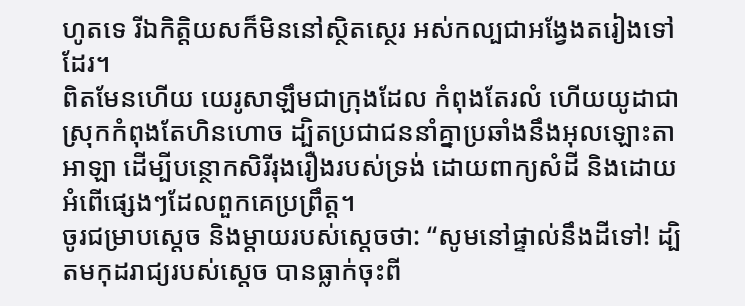ហូតទេ រីឯកិត្តិយសក៏មិននៅស្ថិតស្ថេរ អស់កល្បជាអង្វែងតរៀងទៅដែរ។
ពិតមែនហើយ យេរូសាឡឹមជាក្រុងដែល កំពុងតែរលំ ហើយយូដាជាស្រុកកំពុងតែហិនហោច ដ្បិតប្រជាជននាំគ្នាប្រឆាំងនឹងអុលឡោះតាអាឡា ដើម្បីបន្ថោកសិរីរុងរឿងរបស់ទ្រង់ ដោយពាក្យសំដី និងដោយអំពើផ្សេងៗដែលពួកគេប្រព្រឹត្ត។
ចូរជម្រាបស្ដេច និងម្តាយរបស់ស្ដេចថា: “សូមនៅផ្ទាល់នឹងដីទៅ! ដ្បិតមកុដរាជ្យរបស់ស្តេច បានធ្លាក់ចុះពី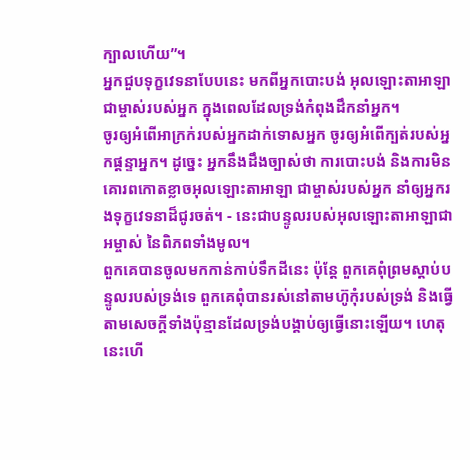ក្បាលហើយ”។
អ្នកជួបទុក្ខវេទនាបែបនេះ មកពីអ្នកបោះបង់ អុលឡោះតាអាឡាជាម្ចាស់របស់អ្នក ក្នុងពេលដែលទ្រង់កំពុងដឹកនាំអ្នក។
ចូរឲ្យអំពើអាក្រក់របស់អ្នកដាក់ទោសអ្នក ចូរឲ្យអំពើក្បត់របស់អ្នកផ្តន្ទាអ្នក។ ដូច្នេះ អ្នកនឹងដឹងច្បាស់ថា ការបោះបង់ និងការមិនគោរពកោតខ្លាចអុលឡោះតាអាឡា ជាម្ចាស់របស់អ្នក នាំឲ្យអ្នករងទុក្ខវេទនាដ៏ជូរចត់។ - នេះជាបន្ទូលរបស់អុលឡោះតាអាឡាជាអម្ចាស់ នៃពិភពទាំងមូល។
ពួកគេបានចូលមកកាន់កាប់ទឹកដីនេះ ប៉ុន្តែ ពួកគេពុំព្រមស្ដាប់បន្ទូលរបស់ទ្រង់ទេ ពួកគេពុំបានរស់នៅតាមហ៊ូកុំរបស់ទ្រង់ និងធ្វើតាមសេចក្ដីទាំងប៉ុន្មានដែលទ្រង់បង្គាប់ឲ្យធ្វើនោះឡើយ។ ហេតុនេះហើ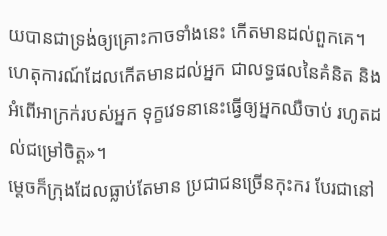យបានជាទ្រង់ឲ្យគ្រោះកាចទាំងនេះ កើតមានដល់ពួកគេ។
ហេតុការណ៍ដែលកើតមានដល់អ្នក ជាលទ្ធផលនៃគំនិត និងអំពើអាក្រក់របស់អ្នក ទុក្ខវេទនានេះធ្វើឲ្យអ្នកឈឺចាប់ រហូតដល់ជម្រៅចិត្ត»។
ម្ដេចក៏ក្រុងដែលធ្លាប់តែមាន ប្រជាជនច្រើនកុះករ បែរជានៅ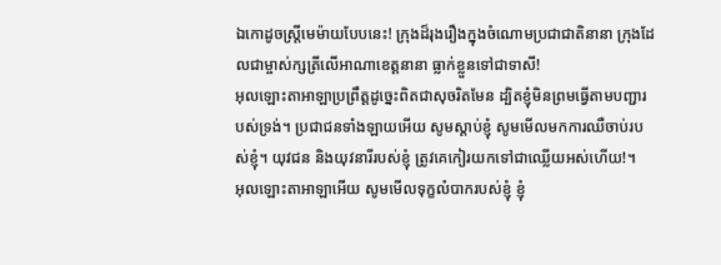ឯកោដូចស្ត្រីមេម៉ាយបែបនេះ! ក្រុងដ៏រុងរឿងក្នុងចំណោមប្រជាជាតិនានា ក្រុងដែលជាម្ចាស់ក្សត្រីលើអាណាខេត្តនានា ធ្លាក់ខ្លួនទៅជាទាសី!
អុលឡោះតាអាឡាប្រព្រឹត្តដូច្នេះពិតជាសុចរិតមែន ដ្បិតខ្ញុំមិនព្រមធ្វើតាមបញ្ជារបស់ទ្រង់។ ប្រជាជនទាំងឡាយអើយ សូមស្ដាប់ខ្ញុំ សូមមើលមកការឈឺចាប់របស់ខ្ញុំ។ យុវជន និងយុវនារីរបស់ខ្ញុំ ត្រូវគេកៀរយកទៅជាឈ្លើយអស់ហើយ!។
អុលឡោះតាអាឡាអើយ សូមមើលទុក្ខលំបាករបស់ខ្ញុំ ខ្ញុំ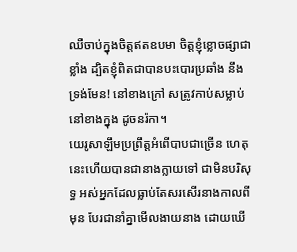ឈឺចាប់ក្នុងចិត្តឥតឧបមា ចិត្តខ្ញុំខ្លោចផ្សាជាខ្លាំង ដ្បិតខ្ញុំពិតជាបានបះបោរប្រឆាំង នឹងទ្រង់មែន! នៅខាងក្រៅ សត្រូវកាប់សម្លាប់ នៅខាងក្នុង ដូចនរ៉កា។
យេរូសាឡឹមប្រព្រឹត្តអំពើបាបជាច្រើន ហេតុនេះហើយបានជានាងក្លាយទៅ ជាមិនបរិសុទ្ធ អស់អ្នកដែលធ្លាប់តែសរសើរនាងកាលពីមុន បែរជានាំគ្នាមើលងាយនាង ដោយឃើ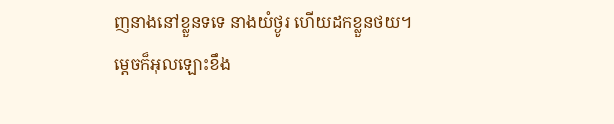ញនាងនៅខ្លួនទទេ នាងយំថ្ងូរ ហើយដកខ្លួនថយ។
ម្ដេចក៏អុលឡោះខឹង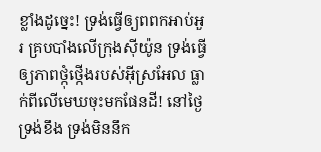ខ្លាំងដូច្នេះ! ទ្រង់ធ្វើឲ្យពពកអាប់អួរ គ្របបាំងលើក្រុងស៊ីយ៉ូន ទ្រង់ធ្វើឲ្យភាពថ្កុំថ្កើងរបស់អ៊ីស្រអែល ធ្លាក់ពីលើមេឃចុះមកផែនដី! នៅថ្ងៃទ្រង់ខឹង ទ្រង់មិននឹក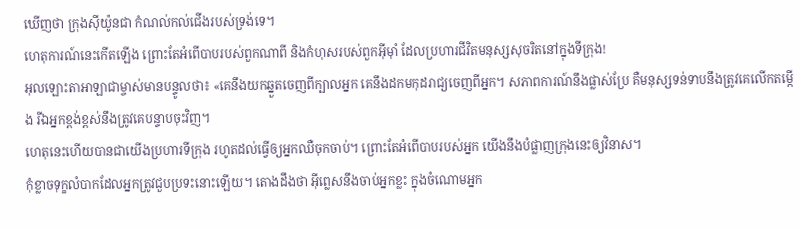ឃើញថា ក្រុងស៊ីយ៉ូនជា កំណល់កល់ជើងរបស់ទ្រង់ទេ។
ហេតុការណ៍នេះកើតឡើង ព្រោះតែអំពើបាបរបស់ពួកណាពី និងកំហុសរបស់ពួកអ៊ីមុាំ ដែលប្រហារជីវិតមនុស្សសុចរិតនៅក្នុងទីក្រុង!
អុលឡោះតាអាឡាជាម្ចាស់មានបន្ទូលថា៖ «គេនឹងយកឆ្នួតចេញពីក្បាលអ្នក គេនឹងដកមកុដរាជ្យចេញពីអ្នក។ សភាពការណ៍នឹងផ្លាស់ប្រែ គឺមនុស្សទន់ទាបនឹងត្រូវគេលើកតម្កើង រីឯអ្នកខ្ពង់ខ្ពស់នឹងត្រូវគេបន្ទាបចុះវិញ។
ហេតុនេះហើយបានជាយើងប្រហារទីក្រុង រហូតដល់ធ្វើឲ្យអ្នកឈឺចុកចាប់។ ព្រោះតែអំពើបាបរបស់អ្នក យើងនឹងបំផ្លាញក្រុងនេះឲ្យវិនាស។
កុំខ្លាចទុក្ខលំបាកដែលអ្នកត្រូវជួបប្រទះនោះឡើយ។ តោងដឹងថា អ៊ីព្លេសនឹងចាប់អ្នកខ្លះ ក្នុងចំណោមអ្នក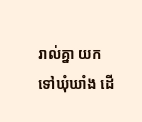រាល់គ្នា យកទៅឃុំឃាំង ដើ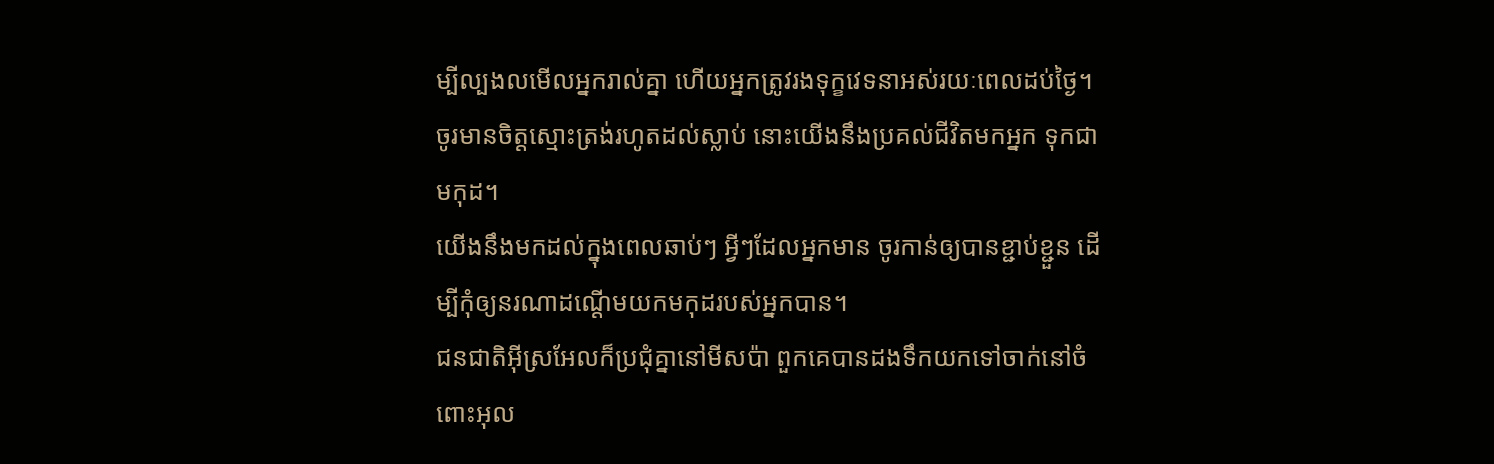ម្បីល្បងលមើលអ្នករាល់គ្នា ហើយអ្នកត្រូវរងទុក្ខវេទនាអស់រយៈពេលដប់ថ្ងៃ។ ចូរមានចិត្ដស្មោះត្រង់រហូតដល់ស្លាប់ នោះយើងនឹងប្រគល់ជីវិតមកអ្នក ទុកជាមកុដ។
យើងនឹងមកដល់ក្នុងពេលឆាប់ៗ អ្វីៗដែលអ្នកមាន ចូរកាន់ឲ្យបានខ្ជាប់ខ្ជួន ដើម្បីកុំឲ្យនរណាដណ្ដើមយកមកុដរបស់អ្នកបាន។
ជនជាតិអ៊ីស្រអែលក៏ប្រជុំគ្នានៅមីសប៉ា ពួកគេបានដងទឹកយកទៅចាក់នៅចំពោះអុល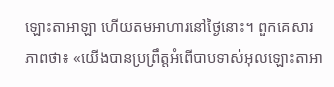ឡោះតាអាឡា ហើយតមអាហារនៅថ្ងៃនោះ។ ពួកគេសារភាពថា៖ «យើងបានប្រព្រឹត្តអំពើបាបទាស់អុលឡោះតាអា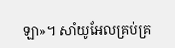ឡា»។ សាំយូអែលគ្រប់គ្រ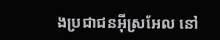ងប្រជាជនអ៊ីស្រអែល នៅ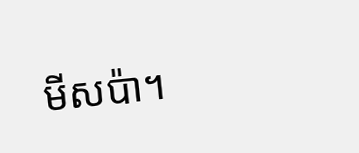មីសប៉ា។